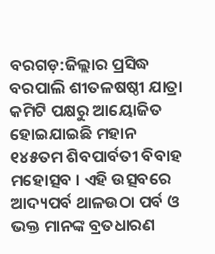ବରଗଡ଼:ଜିଲ୍ଲାର ପ୍ରସିଦ୍ଧ ବରପାଲି ଶୀତଳଷଷ୍ଠୀ ଯାତ୍ରା କମିଟି ପକ୍ଷରୁ ଆୟୋଜିତ ହୋଇଯାଇଛି ମହାନ ୧୪୫ତମ ଶିବପାର୍ବତୀ ବିବାହ ମହୋତ୍ସବ । ଏହି ଉତ୍ସବରେ ଆଦ୍ୟପର୍ବ ଥାଳଉଠା ପର୍ବ ଓ ଭକ୍ତ ମାନଙ୍କ ବ୍ରତଧାରଣ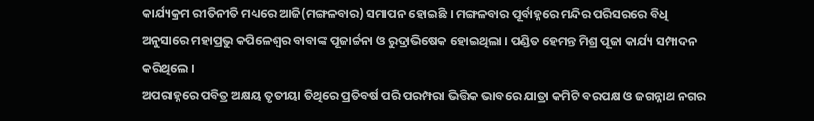କାର୍ଯ୍ୟକ୍ରମ ରୀତିନୀତି ମଧ୍ୟରେ ଆଜି(ମଙ୍ଗଳବାର) ସମାପନ ହୋଇଛି । ମଙ୍ଗଳବାର ପୂର୍ବାହ୍ନରେ ମନ୍ଦିର ପରିସରରେ ବିଧି ଅନୁସାରେ ମହାପ୍ରଭୁ କପିଳେଶ୍ବର ବାବାଙ୍କ ପୂଜାର୍ଚ୍ଚନା ଓ ରୁଦ୍ରାଭିଷେକ ହୋଇଥିଲା । ପଣ୍ଡିତ ହେମନ୍ତ ମିଶ୍ର ପୂଜା କାର୍ଯ୍ୟ ସମ୍ପାଦନ କରିଥିଲେ ।
ଅପରାହ୍ନରେ ପବିତ୍ର ଅକ୍ଷୟ ତୃତୀୟା ତିଥିରେ ପ୍ରତିବର୍ଷ ପରି ପରମ୍ପରା ଭିତ୍ତିକ ଭାବରେ ଯାତ୍ରା କମିଟି ବରପକ୍ଷ ଓ ଜଗନ୍ନାଥ ନଗର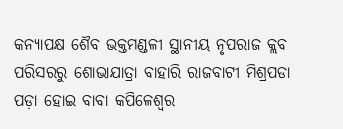କନ୍ୟାପକ୍ଷ ଶୈବ ଭକ୍ତମଣ୍ଡଳୀ ସ୍ଥାନୀୟ ନୃପରାଜ କ୍ଲବ ପରିସରରୁ ଶୋଭାଯାତ୍ରା ବାହାରି ରାଜବାଟୀ ମିଶ୍ରପଡା ପଡ଼ା ହୋଇ ବାବା କପିଳେଶ୍ବର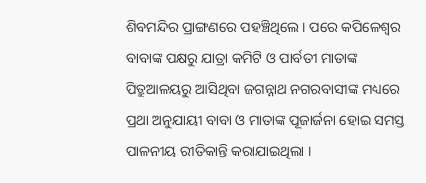ଶିବମନ୍ଦିର ପ୍ରାଙ୍ଗଣରେ ପହଞ୍ଚିଥିଲେ । ପରେ କପିଳେଶ୍ବର ବାବାଙ୍କ ପକ୍ଷରୁ ଯାତ୍ରା କମିଟି ଓ ପାର୍ବତୀ ମାତାଙ୍କ ପିତ୍ରୁଆଳୟରୁ ଆସିଥିବା ଜଗନ୍ନାଥ ନଗରବାସୀଙ୍କ ମଧ୍ୟରେ ପ୍ରଥା ଅନୁଯାୟୀ ବାବା ଓ ମାତାଙ୍କ ପୂଜାର୍ଜନା ହୋଇ ସମସ୍ତ ପାଳନୀୟ ରୀତିକାନ୍ତି କରାଯାଇଥିଲା ।